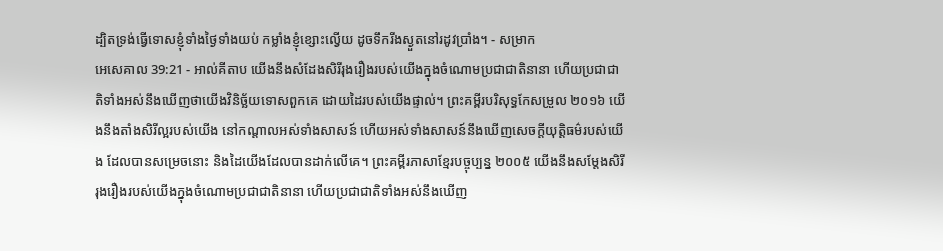ដ្បិតទ្រង់ធ្វើទោសខ្ញុំទាំងថ្ងៃទាំងយប់ កម្លាំងខ្ញុំខ្សោះល្វើយ ដូចទឹករីងស្ងួតនៅរដូវប្រាំង។ - សម្រាក
អេសេគាល 39:21 - អាល់គីតាប យើងនឹងសំដែងសិរីរុងរឿងរបស់យើងក្នុងចំណោមប្រជាជាតិនានា ហើយប្រជាជាតិទាំងអស់នឹងឃើញថាយើងវិនិច្ឆ័យទោសពួកគេ ដោយដៃរបស់យើងផ្ទាល់។ ព្រះគម្ពីរបរិសុទ្ធកែសម្រួល ២០១៦ យើងនឹងតាំងសិរីល្អរបស់យើង នៅកណ្ដាលអស់ទាំងសាសន៍ ហើយអស់ទាំងសាសន៍នឹងឃើញសេចក្ដីយុត្តិធម៌របស់យើង ដែលបានសម្រេចនោះ និងដៃយើងដែលបានដាក់លើគេ។ ព្រះគម្ពីរភាសាខ្មែរបច្ចុប្បន្ន ២០០៥ យើងនឹងសម្តែងសិរីរុងរឿងរបស់យើងក្នុងចំណោមប្រជាជាតិនានា ហើយប្រជាជាតិទាំងអស់នឹងឃើញ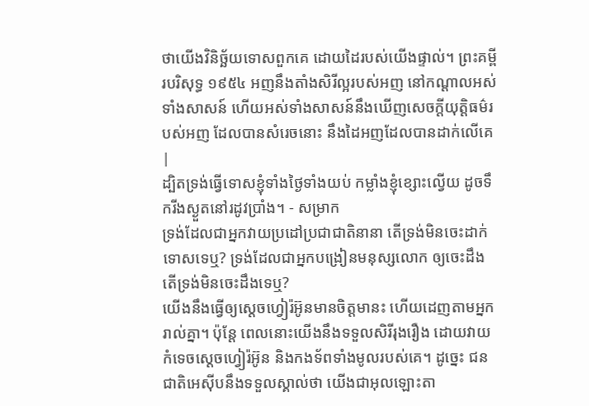ថាយើងវិនិច្ឆ័យទោសពួកគេ ដោយដៃរបស់យើងផ្ទាល់។ ព្រះគម្ពីរបរិសុទ្ធ ១៩៥៤ អញនឹងតាំងសិរីល្អរបស់អញ នៅកណ្តាលអស់ទាំងសាសន៍ ហើយអស់ទាំងសាសន៍នឹងឃើញសេចក្ដីយុត្តិធម៌របស់អញ ដែលបានសំរេចនោះ នឹងដៃអញដែលបានដាក់លើគេ |
ដ្បិតទ្រង់ធ្វើទោសខ្ញុំទាំងថ្ងៃទាំងយប់ កម្លាំងខ្ញុំខ្សោះល្វើយ ដូចទឹករីងស្ងួតនៅរដូវប្រាំង។ - សម្រាក
ទ្រង់ដែលជាអ្នកវាយប្រដៅប្រជាជាតិនានា តើទ្រង់មិនចេះដាក់ទោសទេឬ? ទ្រង់ដែលជាអ្នកបង្រៀនមនុស្សលោក ឲ្យចេះដឹង តើទ្រង់មិនចេះដឹងទេឬ?
យើងនឹងធ្វើឲ្យស្តេចហ្វៀរ៉អ៊ូនមានចិត្តមានះ ហើយដេញតាមអ្នករាល់គ្នា។ ប៉ុន្តែ ពេលនោះយើងនឹងទទួលសិរីរុងរឿង ដោយវាយកំទេចស្តេចហ្វៀរ៉អ៊ូន និងកងទ័ពទាំងមូលរបស់គេ។ ដូច្នេះ ជនជាតិអេស៊ីបនឹងទទួលស្គាល់ថា យើងជាអុលឡោះតា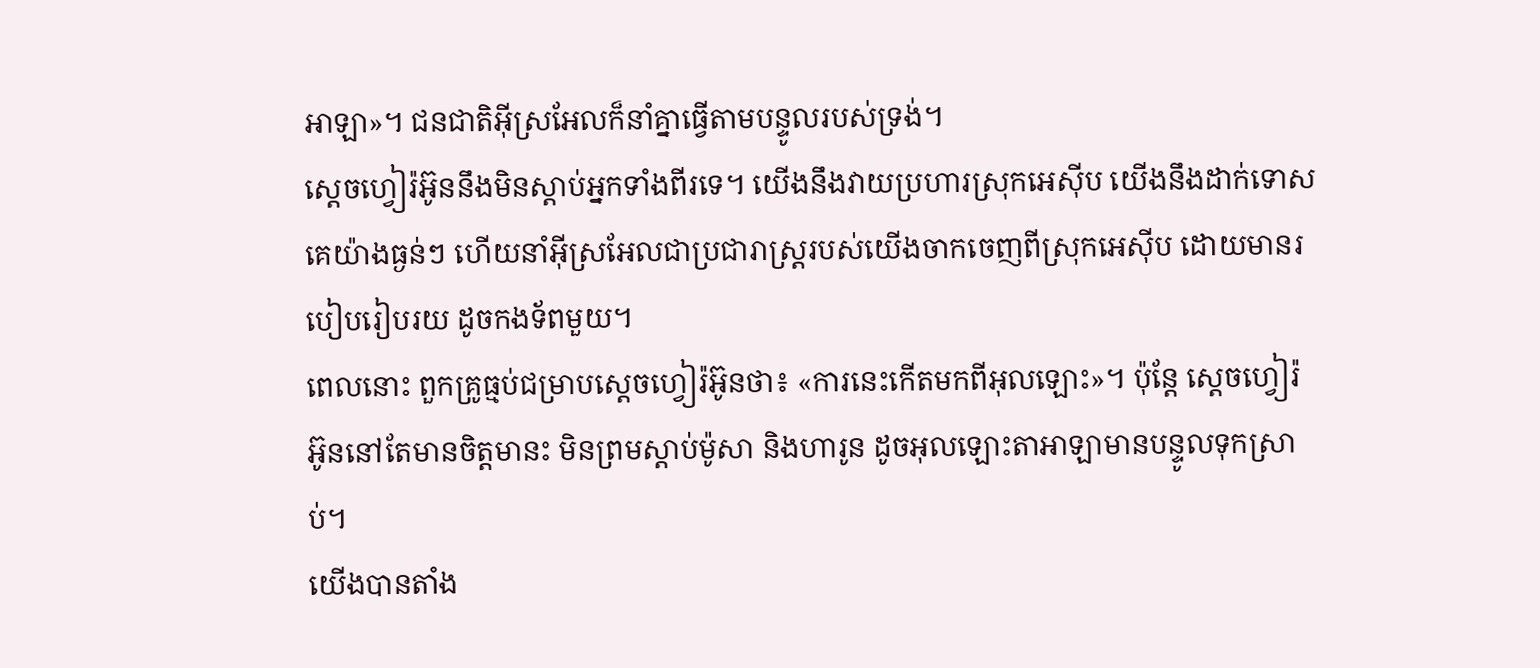អាឡា»។ ជនជាតិអ៊ីស្រអែលក៏នាំគ្នាធ្វើតាមបន្ទូលរបស់ទ្រង់។
ស្តេចហ្វៀរ៉អ៊ូននឹងមិនស្តាប់អ្នកទាំងពីរទេ។ យើងនឹងវាយប្រហារស្រុកអេស៊ីប យើងនឹងដាក់ទោសគេយ៉ាងធ្ងន់ៗ ហើយនាំអ៊ីស្រអែលជាប្រជារាស្ត្ររបស់យើងចាកចេញពីស្រុកអេស៊ីប ដោយមានរបៀបរៀបរយ ដូចកងទ័ពមួយ។
ពេលនោះ ពួកគ្រូធ្មប់ជម្រាបស្តេចហ្វៀរ៉អ៊ូនថា៖ «ការនេះកើតមកពីអុលឡោះ»។ ប៉ុន្តែ ស្តេចហ្វៀរ៉អ៊ូននៅតែមានចិត្តមានះ មិនព្រមស្តាប់ម៉ូសា និងហារូន ដូចអុលឡោះតាអាឡាមានបន្ទូលទុកស្រាប់។
យើងបានតាំង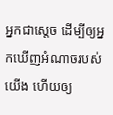អ្នកជាស្តេច ដើម្បីឲ្យអ្នកឃើញអំណាចរបស់យើង ហើយឲ្យ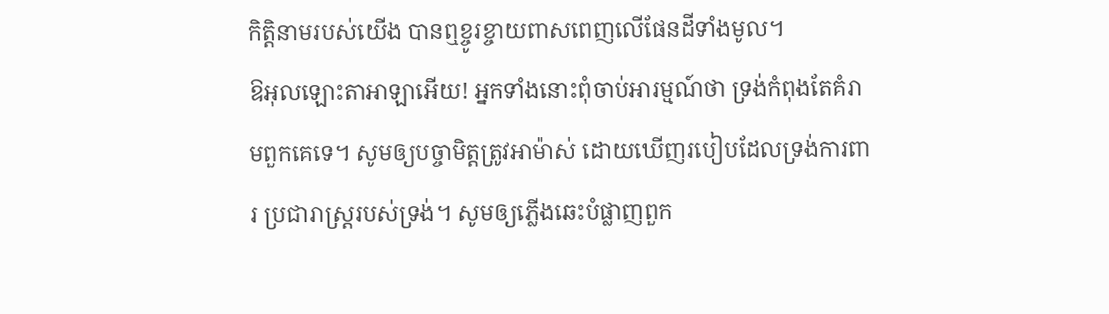កិត្តិនាមរបស់យើង បានឮខ្ចូរខ្ចាយពាសពេញលើផែនដីទាំងមូល។
ឱអុលឡោះតាអាឡាអើយ! អ្នកទាំងនោះពុំចាប់អារម្មណ៍ថា ទ្រង់កំពុងតែគំរាមពួកគេទេ។ សូមឲ្យបច្ចាមិត្តត្រូវអាម៉ាស់ ដោយឃើញរបៀបដែលទ្រង់ការពារ ប្រជារាស្ដ្ររបស់ទ្រង់។ សូមឲ្យភ្លើងឆេះបំផ្លាញពួក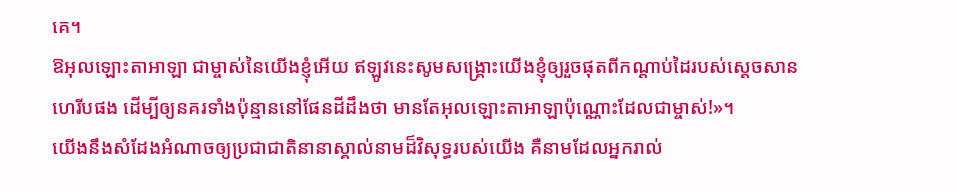គេ។
ឱអុលឡោះតាអាឡា ជាម្ចាស់នៃយើងខ្ញុំអើយ ឥឡូវនេះសូមសង្គ្រោះយើងខ្ញុំឲ្យរួចផុតពីកណ្ដាប់ដៃរបស់ស្ដេចសានហេរីបផង ដើម្បីឲ្យនគរទាំងប៉ុន្មាននៅផែនដីដឹងថា មានតែអុលឡោះតាអាឡាប៉ុណ្ណោះដែលជាម្ចាស់!»។
យើងនឹងសំដែងអំណាចឲ្យប្រជាជាតិនានាស្គាល់នាមដ៏វិសុទ្ធរបស់យើង គឺនាមដែលអ្នករាល់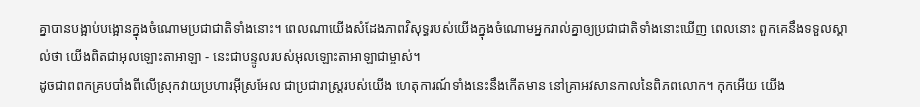គ្នាបានបង្អាប់បង្អោនក្នុងចំណោមប្រជាជាតិទាំងនោះ។ ពេលណាយើងសំដែងភាពវិសុទ្ធរបស់យើងក្នុងចំណោមអ្នករាល់គ្នាឲ្យប្រជាជាតិទាំងនោះឃើញ ពេលនោះ ពួកគេនឹងទទួលស្គាល់ថា យើងពិតជាអុលឡោះតាអាឡា - នេះជាបន្ទូលរបស់អុលឡោះតាអាឡាជាម្ចាស់។
ដូចជាពពកគ្របបាំងពីលើស្រុកវាយប្រហារអ៊ីស្រអែល ជាប្រជារាស្ត្ររបស់យើង ហេតុការណ៍ទាំងនេះនឹងកើតមាន នៅគ្រាអវសានកាលនៃពិភពលោក។ កុកអើយ យើង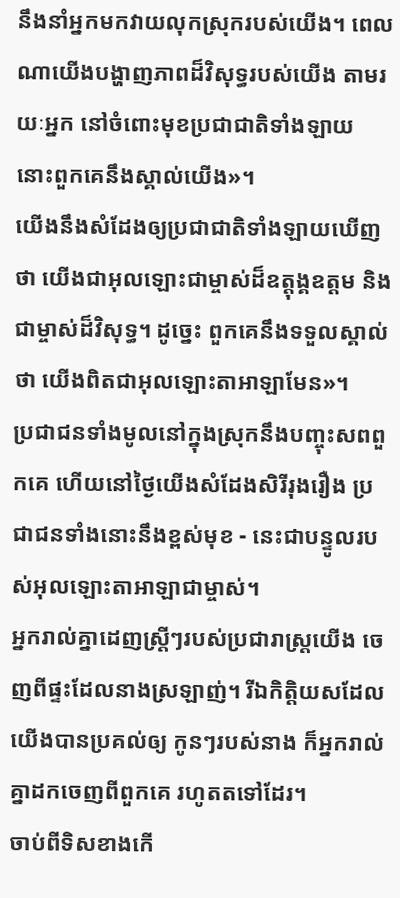នឹងនាំអ្នកមកវាយលុកស្រុករបស់យើង។ ពេលណាយើងបង្ហាញភាពដ៏វិសុទ្ធរបស់យើង តាមរយៈអ្នក នៅចំពោះមុខប្រជាជាតិទាំងឡាយ នោះពួកគេនឹងស្គាល់យើង»។
យើងនឹងសំដែងឲ្យប្រជាជាតិទាំងឡាយឃើញថា យើងជាអុលឡោះជាម្ចាស់ដ៏ឧត្ដុង្គឧត្ដម និងជាម្ចាស់ដ៏វិសុទ្ធ។ ដូច្នេះ ពួកគេនឹងទទួលស្គាល់ថា យើងពិតជាអុលឡោះតាអាឡាមែន»។
ប្រជាជនទាំងមូលនៅក្នុងស្រុកនឹងបញ្ចុះសពពួកគេ ហើយនៅថ្ងៃយើងសំដែងសិរីរុងរឿង ប្រជាជនទាំងនោះនឹងខ្ពស់មុខ - នេះជាបន្ទូលរបស់អុលឡោះតាអាឡាជាម្ចាស់។
អ្នករាល់គ្នាដេញស្ត្រីៗរបស់ប្រជារាស្ត្រយើង ចេញពីផ្ទះដែលនាងស្រឡាញ់។ រីឯកិត្តិយសដែលយើងបានប្រគល់ឲ្យ កូនៗរបស់នាង ក៏អ្នករាល់គ្នាដកចេញពីពួកគេ រហូតតទៅដែរ។
ចាប់ពីទិសខាងកើ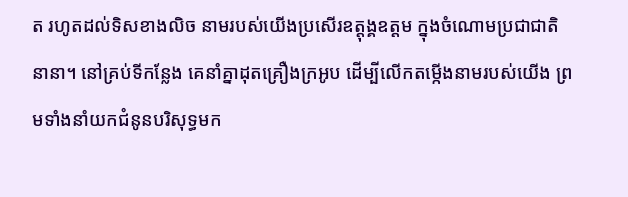ត រហូតដល់ទិសខាងលិច នាមរបស់យើងប្រសើរឧត្ដុង្គឧត្ដម ក្នុងចំណោមប្រជាជាតិនានា។ នៅគ្រប់ទីកន្លែង គេនាំគ្នាដុតគ្រឿងក្រអូប ដើម្បីលើកតម្កើងនាមរបស់យើង ព្រមទាំងនាំយកជំនូនបរិសុទ្ធមក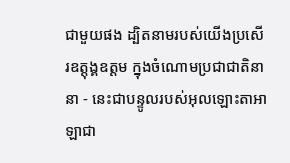ជាមួយផង ដ្បិតនាមរបស់យើងប្រសើរឧត្ដុង្គឧត្ដម ក្នុងចំណោមប្រជាជាតិនានា - នេះជាបន្ទូលរបស់អុលឡោះតាអាឡាជា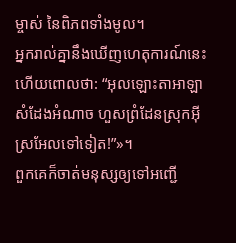ម្ចាស់ នៃពិភពទាំងមូល។
អ្នករាល់គ្នានឹងឃើញហេតុការណ៍នេះ ហើយពោលថា: “អុលឡោះតាអាឡាសំដែងអំណាច ហួសព្រំដែនស្រុកអ៊ីស្រអែលទៅទៀត!”»។
ពួកគេក៏ចាត់មនុស្សឲ្យទៅអញ្ជើ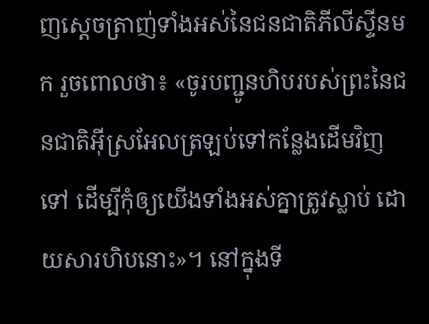ញស្តេចត្រាញ់ទាំងអស់នៃជនជាតិភីលីស្ទីនមក រួចពោលថា៖ «ចូរបញ្ជូនហិបរបស់ព្រះនៃជនជាតិអ៊ីស្រអែលត្រឡប់ទៅកន្លែងដើមវិញទៅ ដើម្បីកុំឲ្យយើងទាំងអស់គ្នាត្រូវស្លាប់ ដោយសារហិបនោះ»។ នៅក្នុងទី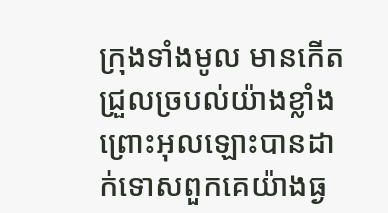ក្រុងទាំងមូល មានកើតជ្រួលច្របល់យ៉ាងខ្លាំង ព្រោះអុលឡោះបានដាក់ទោសពួកគេយ៉ាងធ្ង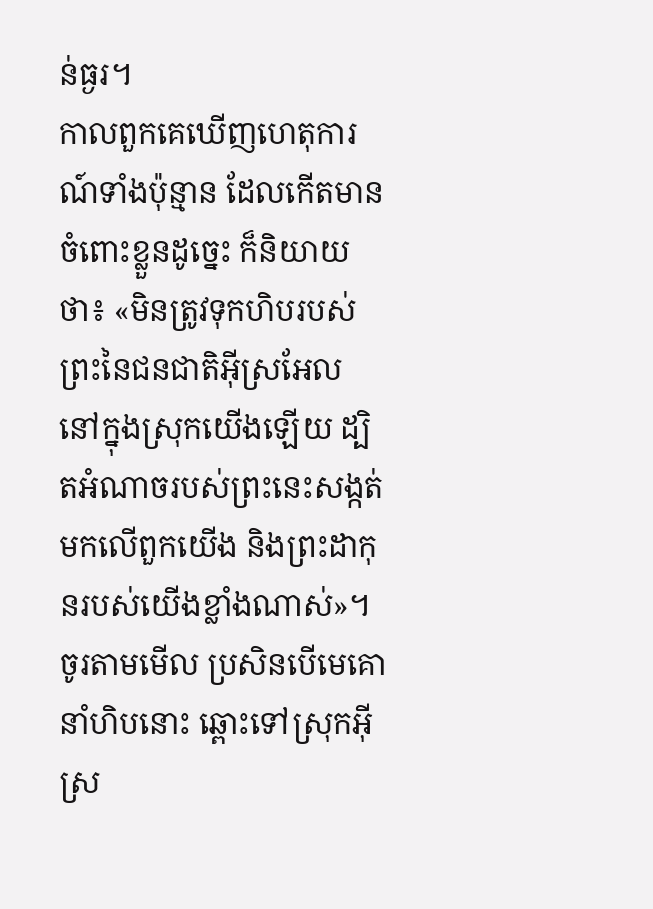ន់ធ្ងរ។
កាលពួកគេឃើញហេតុការណ៍ទាំងប៉ុន្មាន ដែលកើតមានចំពោះខ្លួនដូច្នេះ ក៏និយាយថា៖ «មិនត្រូវទុកហិបរបស់ព្រះនៃជនជាតិអ៊ីស្រអែល នៅក្នុងស្រុកយើងឡើយ ដ្បិតអំណាចរបស់ព្រះនេះសង្កត់មកលើពួកយើង និងព្រះដាកុនរបស់យើងខ្លាំងណាស់»។
ចូរតាមមើល ប្រសិនបើមេគោនាំហិបនោះ ឆ្ពោះទៅស្រុកអ៊ីស្រ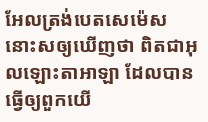អែលត្រង់បេតសេម៉េស នោះសឲ្យឃើញថា ពិតជាអុលឡោះតាអាឡា ដែលបានធ្វើឲ្យពួកយើ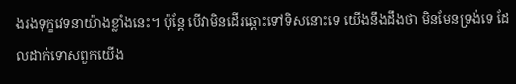ងរងទុក្ខវេទនាយ៉ាងខ្លាំងនេះ។ ប៉ុន្តែ បើវាមិនដើរឆ្ពោះទៅទិសនោះទេ យើងនឹងដឹងថា មិនមែនទ្រង់ទេ ដែលដាក់ទោសពួកយើង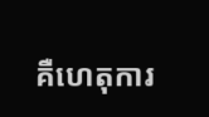គឺហេតុការ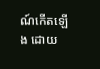ណ៍កើតឡើង ដោយ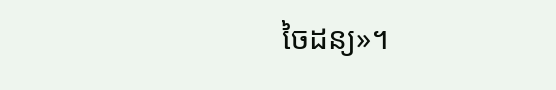ចៃដន្យ»។